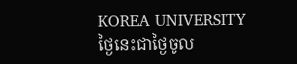KOREA UNIVERSITY
ថ្ងៃនេះជាថ្ងៃចូល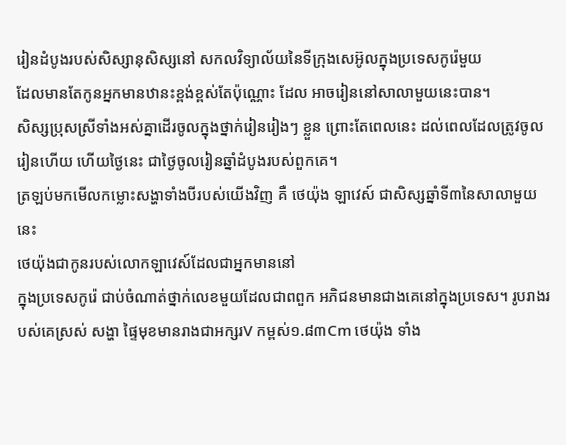រៀនដំបូងរបស់សិស្សានុសិស្សនៅ សកលវិទ្យាល័យនៃទីក្រុងសេអ៊ូលក្នុងប្រទេសកូរ៉េមួយ
ដែលមានតែកូនអ្នកមានឋានះខ្ពង់ខ្ពស់តែប៉ុណ្ណោះ ដែល អាចរៀននៅសាលាមួយនេះបាន។
សិស្សប្រុសស្រីទាំងអស់គ្នាដើរចូលក្នុងថ្នាក់រៀនរៀងៗ ខ្លួន ព្រោះតែពេលនេះ ដល់ពេលដែលត្រូវចូលរៀនហើយ ហើយថ្ងៃនេះ ជាថ្ងៃចូលរៀនឆ្នាំដំបូងរបស់ពួកគេ។
ត្រឡប់មកមើលកម្លោះសង្ហាទាំងបីរបស់យើងវិញ គឺ ថេយ៉ុង ឡាវេស៍ ជាសិស្សឆ្នាំទី៣នៃសាលាមួយនេះ
ថេយ៉ុងជាកូនរបស់លោកឡាវេស៍ដែលជាអ្នកមាននៅ
ក្នុងប្រទេសកូរ៉េ ជាប់ចំណាត់ថ្នាក់លេខមួយដែលជាពពួក អភិជនមានជាងគេនៅក្នុងប្រទេស។ រូបរាងរបស់គេស្រស់ សង្ហា ផ្ទៃមុខមានរាងជាអក្សរV កម្ពស់១.៨៣Cm ថេយ៉ុង ទាំង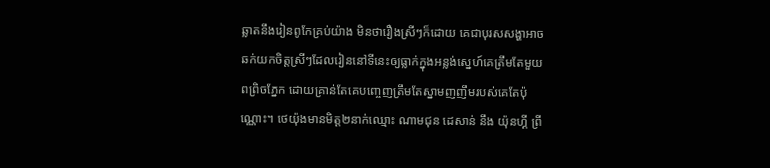ឆ្លាតនឹងរៀនពូកែគ្រប់យ៉ាង មិនថារឿងស្រីៗក៏ដោយ គេជាបុរសសង្ហាអាចឆក់យកចិត្តស្រីៗដែលរៀននៅទីនេះឲ្យធ្លាក់ក្នុងអន្លង់ស្នេហ៍គេត្រឹមតែមួយពព្រិចភ្នែក ដោយគ្រាន់តែគេបញ្ចេញត្រឹមតែស្នាមញញឹមរបស់គេតែប៉ុណ្ណោះ។ ថេយ៉ុងមានមិត្ត២នាក់ឈ្មោះ ណាមជុន ដេសាន់ នឹង យ៉ុនហ្គី ព្រី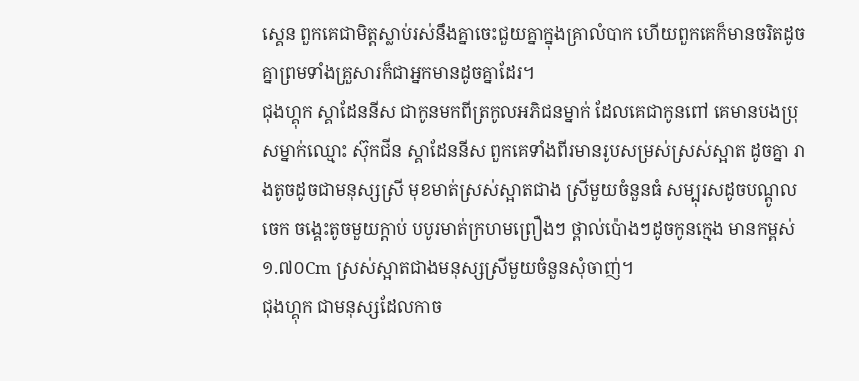ស្គេន ពួកគេជាមិត្តស្លាប់រស់នឹងគ្នាចេះជួយគ្នាក្នុងគ្រាលំបាក ហើយពួកគេក៏មានចរិតដូចគ្នាព្រមទាំងគ្រួសារក៏ជាអ្នកមានដូចគ្នាដែរ។
ជុងហ្គុក ស្គាដែននីស ជាកូនមកពីត្រកូលអភិជនម្នាក់ ដែលគេជាកូនពៅ គេមានបងប្រុសម្នាក់ឈ្មោះ ស៊ុកជីន ស្គាដែននីស ពួកគេទាំងពីរមានរូបសម្រស់ស្រស់ស្អាត ដូចគ្នា រាងតូចដូចជាមនុស្សស្រី មុខមាត់ស្រស់ស្អាតជាង ស្រីមួយចំនួនធំ សម្បុរសដូចបណ្តូលចេក ចង្គេះតូចមួយក្តាប់ បបូរមាត់ក្រហមព្រឿងៗ ថ្ពាល់ប៉ោងៗដូចកូនក្មេង មានកម្ពស់១.៧០Cm ស្រស់ស្អាតជាងមនុស្សស្រីមួយចំនួនសុំចាញ់។
ជុងហ្គុក ជាមនុស្សដែលកាច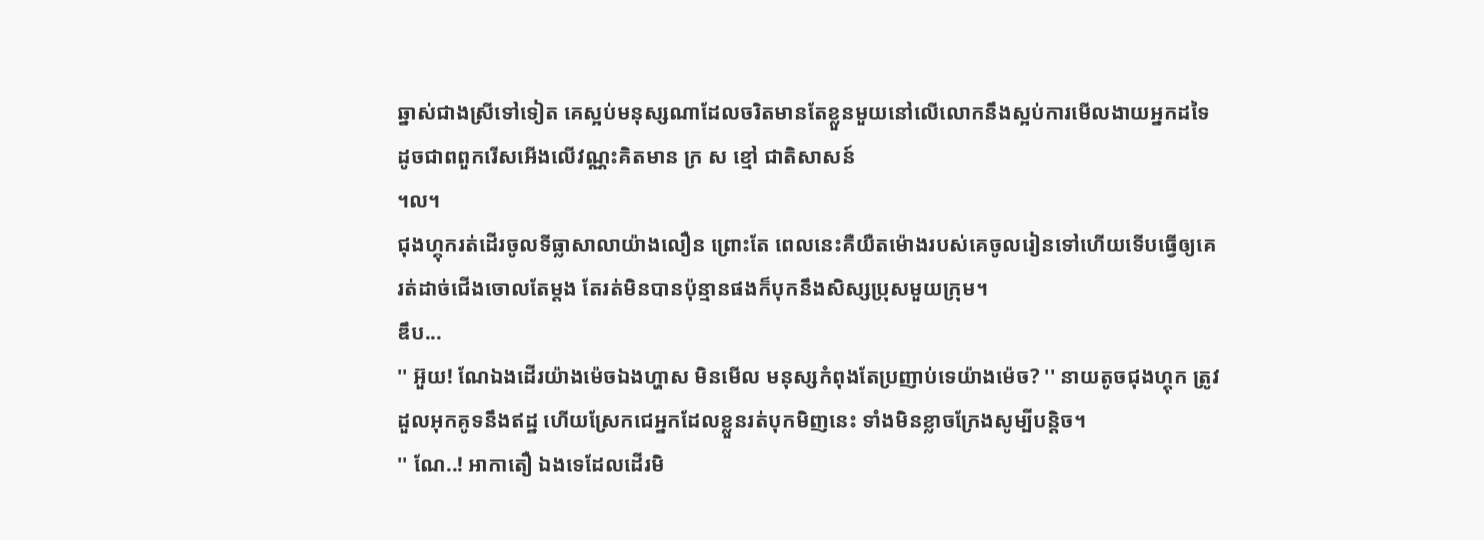ឆ្នាស់ជាងស្រីទៅទៀត គេស្អប់មនុស្សណាដែលចរិតមានតែខ្លួនមួយនៅលើលោកនឹងស្អប់ការមើលងាយអ្នកដទៃ ដូចជាពពួករើសអើងលើវណ្ណះគិតមាន ក្រ ស ខ្មៅ ជាតិសាសន៍
។ល។
ជុងហ្គុករត់ដើរចូលទីធ្លាសាលាយ៉ាងលឿន ព្រោះតែ ពេលនេះគឺយឺតម៉ោងរបស់គេចូលរៀនទៅហើយទើបធ្វើឲ្យគេរត់ដាច់ជើងចោលតែម្តង តែរត់មិនបានប៉ុន្មានផងក៏បុកនឹងសិស្សប្រុសមួយក្រុម។
ឌឹប...
'' អ៊ួយ! ណែឯងដើរយ៉ាងម៉េចឯងហ្ហាស មិនមើល មនុស្សកំពុងតែប្រញាប់ទេយ៉ាងម៉េច? '' នាយតូចជុងហ្គុក ត្រូវដួលអុកគូទនឹងឥដ្ឋ ហើយស្រែកជេអ្នកដែលខ្លួនរត់បុកមិញនេះ ទាំងមិនខ្លាចក្រែងសូម្បីបន្តិច។
'' ណែ..! អាកាតឿ ឯងទេដែលដើរមិ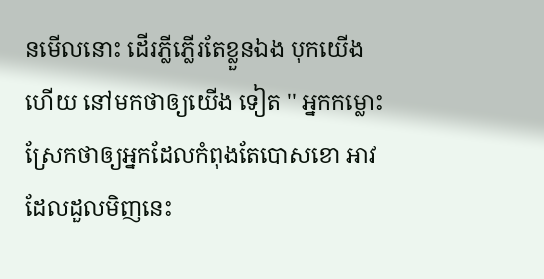នមើលនោះ ដើរភ្លីភ្លើរតែខ្លួនឯង បុកយើងហើយ នៅមកថាឲ្យយើង ទៀត '' អ្នកកម្លោះស្រែកថាឲ្យអ្នកដែលកំពុងតែបោសខោ អាវដែលដួលមិញនេះ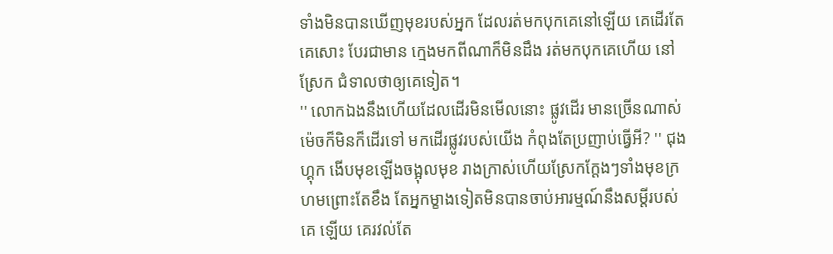ទាំងមិនបានឃើញមុខរបស់អ្នក ដែលរត់មកបុកគេនៅឡើយ គេដើរតែគេសោះ បែរជាមាន ក្មេងមកពីណាក៏មិនដឹង រត់មកបុកគេហើយ នៅស្រែក ជំទាលថាឲ្យគេទៀត។
'' លោកឯងនឹងហើយដែលដើរមិនមើលនោះ ផ្លូវដើរ មានច្រើនណាស់ម៉េចក៏មិនក៏ដើរទៅ មកដើរផ្លូវរបស់យើង កំពុងតែប្រញាប់ធ្វើអី? '' ជុងហ្គុក ងើបមុខឡើងចង្អុលមុខ រាងក្រាស់ហើយស្រែកក្តែងៗទាំងមុខក្រហមព្រោះតែខឹង តែអ្នកម្ខាងទៀតមិនបានចាប់អារម្មណ៍នឹងសម្តីរបស់គេ ឡើយ គេរវល់តែ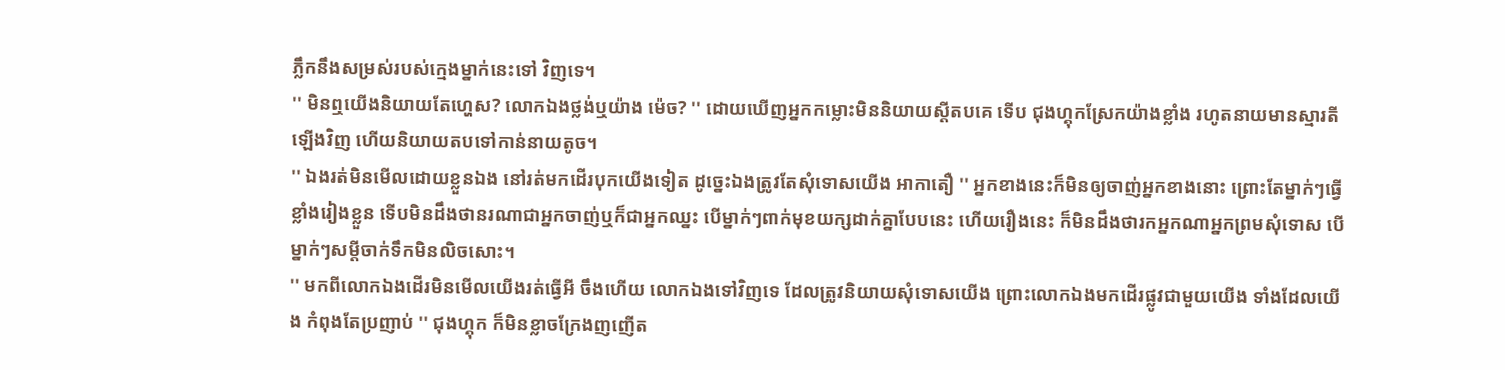ភ្លឹកនឹងសម្រស់របស់ក្មេងម្នាក់នេះទៅ វិញទេ។
'' មិនឮយើងនិយាយតែហ្ហេស? លោកឯងថ្លង់ឬយ៉ាង ម៉េច? '' ដោយឃើញអ្នកកម្លោះមិននិយាយស្តីតបគេ ទើប ជុងហ្គុកស្រែកយ៉ាងខ្លាំង រហូតនាយមានស្មារតីឡើងវិញ ហើយនិយាយតបទៅកាន់នាយតូច។
'' ឯងរត់មិនមើលដោយខ្លួនឯង នៅរត់មកដើរបុកយើងទៀត ដូច្នេះឯងត្រូវតែសុំទោសយើង អាកាតឿ '' អ្នកខាងនេះក៏មិនឲ្យចាញ់អ្នកខាងនោះ ព្រោះតែម្នាក់ៗធ្វើខ្លាំងរៀងខ្លួន ទើបមិនដឹងថានរណាជាអ្នកចាញ់ឬក៏ជាអ្នកឈ្នះ បើម្នាក់ៗពាក់មុខយក្សដាក់គ្នាបែបនេះ ហើយរឿងនេះ ក៏មិនដឹងថារកអ្នកណាអ្នកព្រមសុំទោស បើម្នាក់ៗសម្តីចាក់ទឹកមិនលិចសោះ។
'' មកពីលោកឯងដើរមិនមើលយើងរត់ធ្វើអី ចឹងហើយ លោកឯងទៅវិញទេ ដែលត្រូវនិយាយសុំទោសយើង ព្រោះលោកឯងមកដើរផ្លូវជាមួយយើង ទាំងដែលយើង កំពុងតែប្រញាប់ '' ជុងហ្គុក ក៏មិនខ្លាចក្រែងញញើត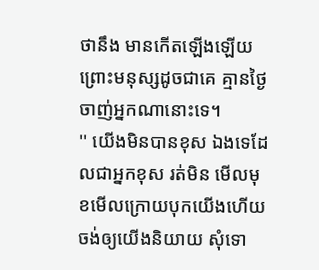ថានឹង មានកើតឡើងឡើយ ព្រោះមនុស្សដូចជាគេ គ្មានថ្ងៃចាញ់អ្នកណានោះទេ។
'' យើងមិនបានខុស ឯងទេដែលជាអ្នកខុស រត់មិន មើលមុខមើលក្រោយបុកយើងហើយ ចង់ឲ្យយើងនិយាយ សុំទោ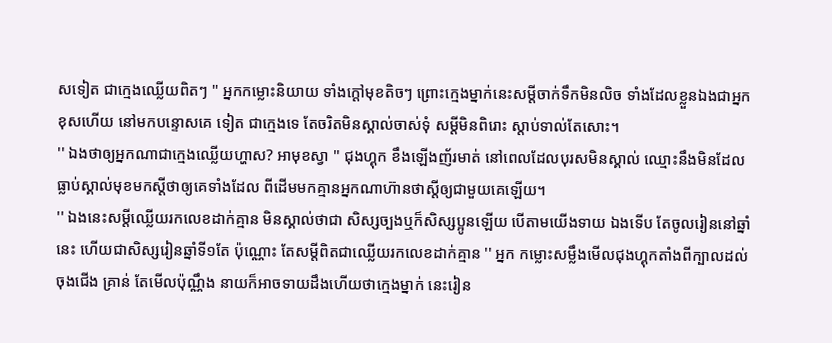សទៀត ជាក្មេងឈ្លើយពិតៗ '' អ្នកកម្លោះនិយាយ ទាំងក្តៅមុខតិចៗ ព្រោះក្មេងម្នាក់នេះសម្តីចាក់ទឹកមិនលិច ទាំងដែលខ្លួនឯងជាអ្នកខុសហើយ នៅមកបន្ទោសគេ ទៀត ជាក្មេងទេ តែចរិតមិនស្គាល់ចាស់ទុំ សម្តីមិនពិរោះ ស្តាប់ទាល់តែសោះ។
'' ឯងថាឲ្យអ្នកណាជាក្មេងឈ្លើយហ្ហាស? អាមុខស្វា '' ជុងហ្គុក ខឹងឡើងញ័រមាត់ នៅពេលដែលបុរសមិនស្គាល់ ឈ្មោះនឹងមិនដែលធ្លាប់ស្គាល់មុខមកស្តីថាឲ្យគេទាំងដែល ពីដើមមកគ្មានអ្នកណាហ៊ានថាស្តីឲ្យជាមួយគេឡើយ។
'' ឯងនេះសម្តីឈ្លើយរកលេខដាក់គ្មាន មិនស្គាល់ថាជា សិស្សច្បងឬក៏សិស្សប្អូនឡើយ បើតាមយើងទាយ ឯងទើប តែចូលរៀននៅឆ្នាំនេះ ហើយជាសិស្សរៀនឆ្នាំទី១តែ ប៉ុណ្ណោះ តែសម្តីពិតជាឈ្លើយរកលេខដាក់គ្មាន '' អ្នក កម្លោះសម្លឹងមើលជុងហ្គុកតាំងពីក្បាលដល់ចុងជើង គ្រាន់ តែមើលប៉ុណ្ណឹង នាយក៏អាចទាយដឹងហើយថាក្មេងម្នាក់ នេះរៀន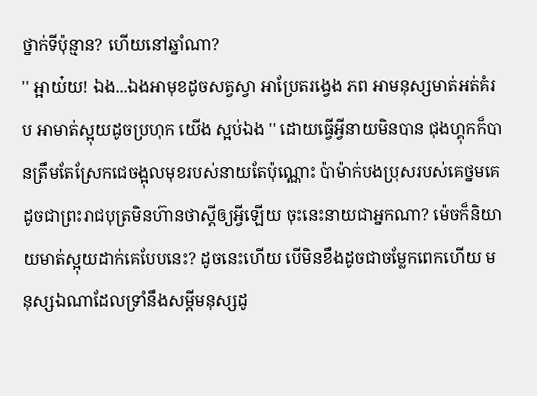ថ្នាក់ទីប៉ុន្មាន? ហើយនៅឆ្នាំណា?
'' អ្អាយ៎យ! ឯង...ឯងអាមុខដូចសត្វស្វា អាប្រែតរង្វេង ភព អាមនុស្សមាត់អត់គំរប អាមាត់ស្អុយដូចប្រហុក យើង ស្អប់ឯង '' ដោយធ្វើអ្វីនាយមិនបាន ជុងហ្គុកក៏បានត្រឹមតែស្រែកជេចង្អុលមុខរបស់នាយតែប៉ុណ្ណោះ ប៉ាម៉ាក់បងប្រុសរបស់គេថ្នមគេដូចជាព្រះរាជបុត្រមិនហ៊ានថាស្តីឲ្យអ្វីឡើយ ចុះនេះនាយជាអ្នកណា? ម៉េចក៏និយាយមាត់ស្អុយដាក់គេបែបនេះ? ដូចនេះហើយ បើមិនខឹងដូចជាចម្លែកពេកហើយ មនុស្សឯណាដែលទ្រាំនឹងសម្តីមនុស្សដូ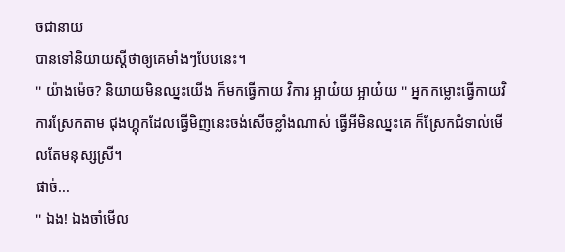ចជានាយ
បានទៅនិយាយស្តីថាឲ្យគេមាំងៗបែបនេះ។
'' យ៉ាងម៉េច? និយាយមិនឈ្នះយើង ក៏មកធ្វើកាយ វិការ អ្អាយ៎យ អ្អាយ៎យ '' អ្នកកម្លោះធ្វើកាយវិការស្រែកតាម ជុងហ្គុកដែលធ្វើមិញនេះចង់សើចខ្លាំងណាស់ ធ្វើអីមិនឈ្នះគេ ក៏ស្រែកជំទាល់មើលតែមនុស្សស្រី។
ផាច់...
'' ឯង! ឯងចាំមើល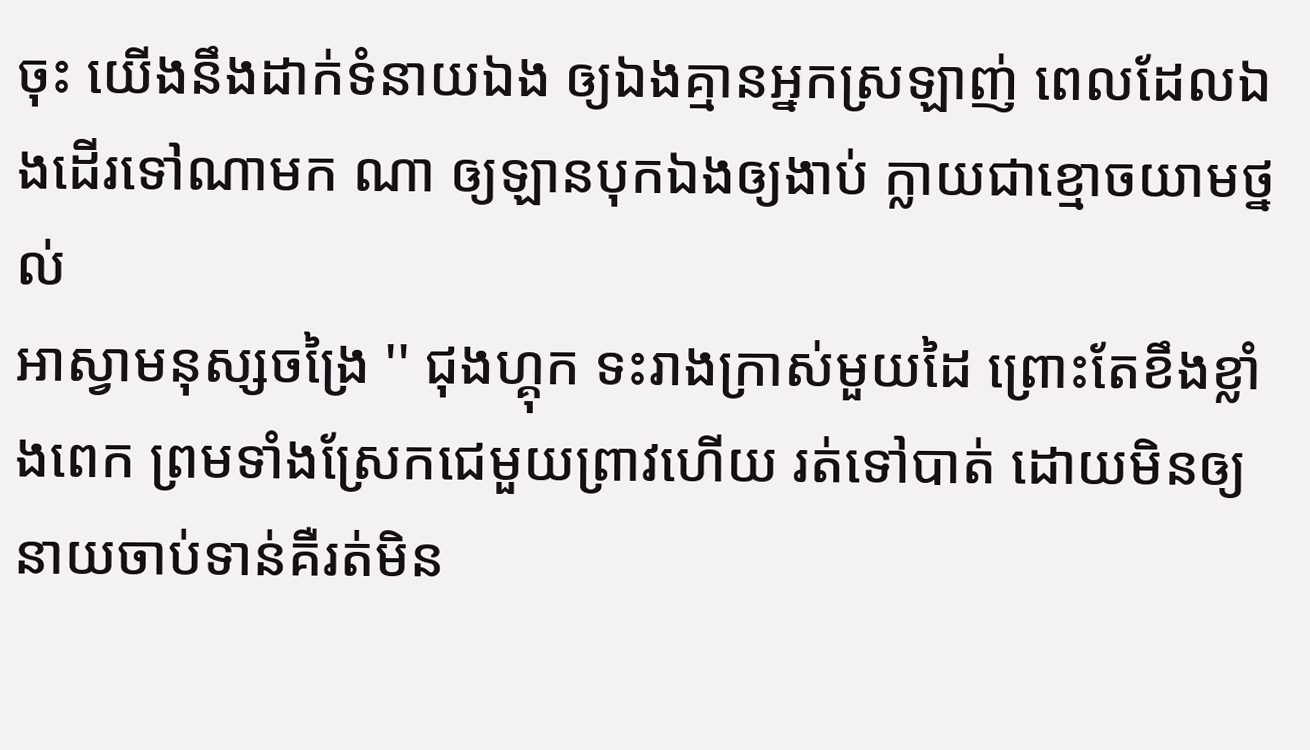ចុះ យើងនឹងដាក់ទំនាយឯង ឲ្យឯងគ្មានអ្នកស្រឡាញ់ ពេលដែលឯងដើរទៅណាមក ណា ឲ្យឡានបុកឯងឲ្យងាប់ ក្លាយជាខ្មោចយាមថ្នល់
អាស្វាមនុស្សចង្រៃ '' ជុងហ្គុក ទះរាងក្រាស់មួយដៃ ព្រោះតែខឹងខ្លាំងពេក ព្រមទាំងស្រែកជេមួយព្រាវហើយ រត់ទៅបាត់ ដោយមិនឲ្យនាយចាប់ទាន់គឺរត់មិន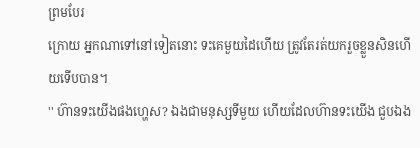ព្រមបែរ
ក្រោយ អ្នកណាទៅនៅទៀតនោះ ទះគេមួយដៃហើយ ត្រូវតែរត់យករួចខ្លួនសិនហើយទើបបាន។
'' ហ៊ានទះយើងផងហ្ហេស? ឯងជាមនុស្សទីមួយ ហើយដែលហ៊ានទះយើង ជួបឯង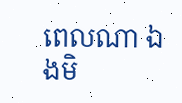ពេលណា ឯងមិ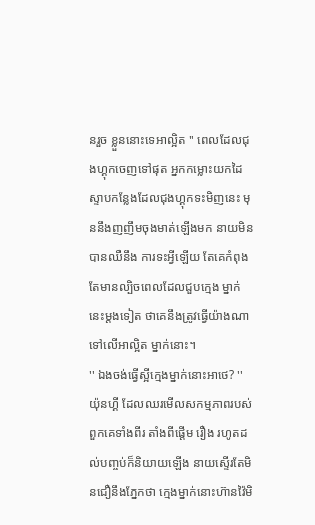នរួច ខ្លួននោះទេអាល្អិត '' ពេលដែលជុងហ្គុកចេញទៅផុត អ្នកកម្លោះយកដៃស្ទាបកន្លែងដែលជុងហ្គុកទះមិញនេះ មុននឹងញញឹមចុងមាត់ឡើងមក នាយមិនបានឈឺនឹង ការទះអ្វីឡើយ តែគេកំពុងតែមានល្បិចពេលដែលជួបក្មេង ម្នាក់នេះម្តងទៀត ថាគេនឹងត្រូវធ្វើយ៉ាងណាទៅលើអាល្អិត ម្នាក់នោះ។
'' ឯងចង់ធ្វើស្អីក្មេងម្នាក់នោះអាថេ? '' យ៉ុនហ្គី ដែលឈរមើលសកម្មភាពរបស់ពួកគេទាំងពីរ តាំងពីផ្តើម រឿង រហូតដល់បញ្ចប់ក៏និយាយឡើង នាយស្ទើរតែមិនជឿនឹងភ្នែកថា ក្មេងម្នាក់នោះហ៊ានវ៉ៃមិ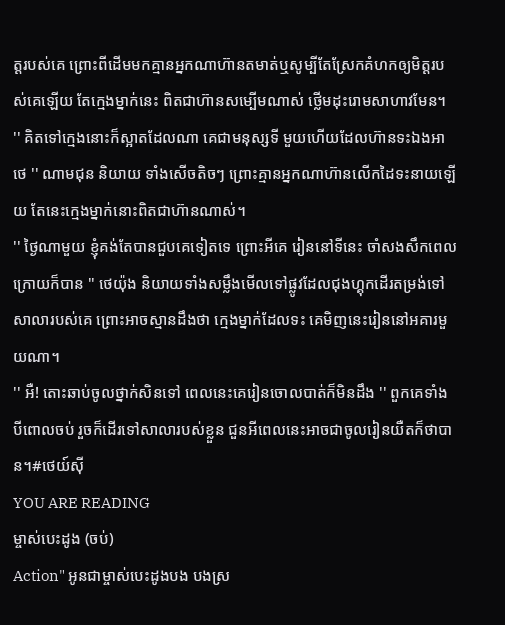ត្តរបស់គេ ព្រោះពីដើមមកគ្មានអ្នកណាហ៊ានតមាត់ឬសូម្បីតែស្រែកគំហកឲ្យមិត្តរបស់គេឡើយ តែក្មេងម្នាក់នេះ ពិតជាហ៊ានសម្បើមណាស់ ថ្លើមដុះរោមសាហាវមែន។
'' គិតទៅក្មេងនោះក៏ស្អាតដែលណា គេជាមនុស្សទី មួយហើយដែលហ៊ានទះឯងអាថេ '' ណាមជុន និយាយ ទាំងសើចតិចៗ ព្រោះគ្មានអ្នកណាហ៊ានលើកដៃទះនាយឡើយ តែនេះក្មេងម្នាក់នោះពិតជាហ៊ានណាស់។
'' ថ្ងៃណាមួយ ខ្ញុំគង់តែបានជួបគេទៀតទេ ព្រោះអីគេ រៀននៅទីនេះ ចាំសងសឹកពេលក្រោយក៏បាន '' ថេយ៉ុង និយាយទាំងសម្លឹងមើលទៅផ្លូវដែលជុងហ្គុកដើរតម្រង់ទៅ សាលារបស់គេ ព្រោះអាចស្មានដឹងថា ក្មេងម្នាក់ដែលទះ គេមិញនេះរៀននៅអគារមួយណា។
'' អឺ! តោះឆាប់ចូលថ្នាក់សិនទៅ ពេលនេះគេរៀនចោលបាត់ក៏មិនដឹង '' ពួកគេទាំងបីពោលចប់ រួចក៏ដើរទៅសាលារបស់ខ្លួន ជួនអីពេលនេះអាចជាចូលរៀនយឺតក៏ថាបាន។#ថេយ៍ស៊ី
YOU ARE READING
ម្ចាស់បេះដូង (ចប់)
Action" អូនជាម្ចាស់បេះដូងបង បងស្រ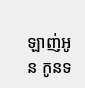ឡាញ់អូន កូនទ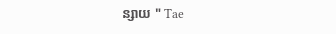ន្សាយ " Tae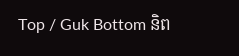Top / Guk Bottom និព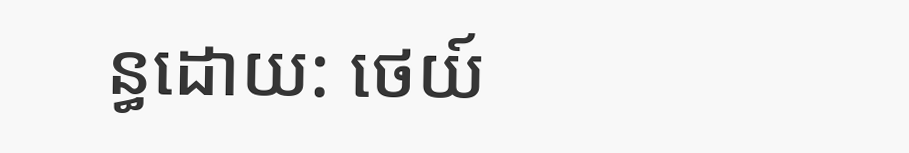ន្ធដោយ: ថេយ៍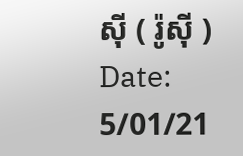ស៊ី ( រ៉ូស៊ី ) Date: 5/01/21